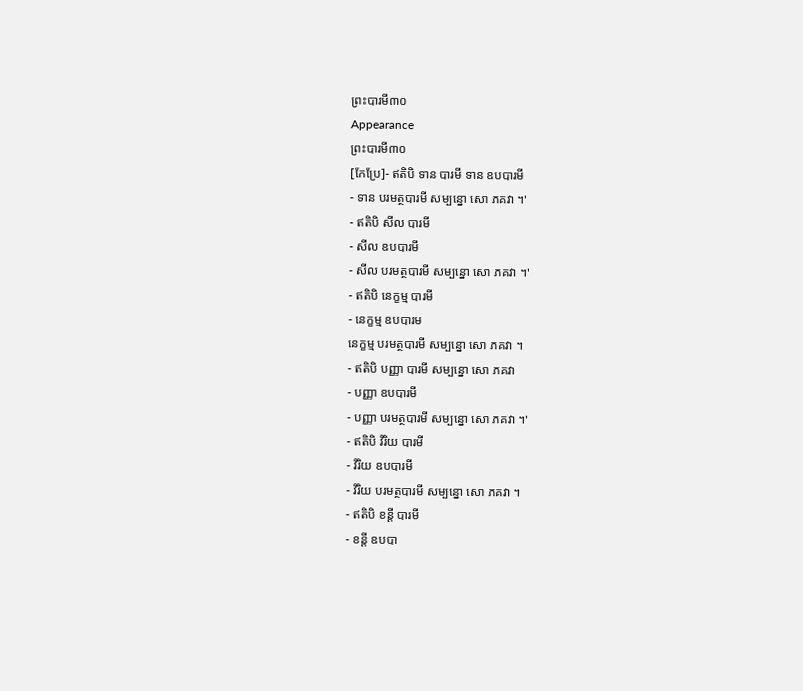ព្រះបារមី៣០
Appearance
ព្រះបារមី៣០
[កែប្រែ]- ឥតិបិ ទាន បារមី ទាន ឧបបារមី
- ទាន បរមត្ថបារមី សម្បន្នោ សោ ភគវា ។'
- ឥតិបិ សីល បារមី
- សីល ឧបបារមី
- សីល បរមត្ថបារមី សម្បន្នោ សោ ភគវា ។'
- ឥតិបិ នេក្ខម្ម បារមី
- នេក្ខម្ម ឧបបារម
នេក្ខម្ម បរមត្ថបារមី សម្បន្នោ សោ ភគវា ។
- ឥតិបិ បញ្ញា បារមី សម្បន្នោ សោ ភគវា
- បញ្ញា ឧបបារមី
- បញ្ញា បរមត្ថបារមី សម្បន្នោ សោ ភគវា ។'
- ឥតិបិ វិរិយ បារមី
- វិរិយ ឧបបារមី
- វិរិយ បរមត្ថបារមី សម្បន្នោ សោ ភគវា ។
- ឥតិបិ ខន្តី បារមី
- ខន្តី ឧបបា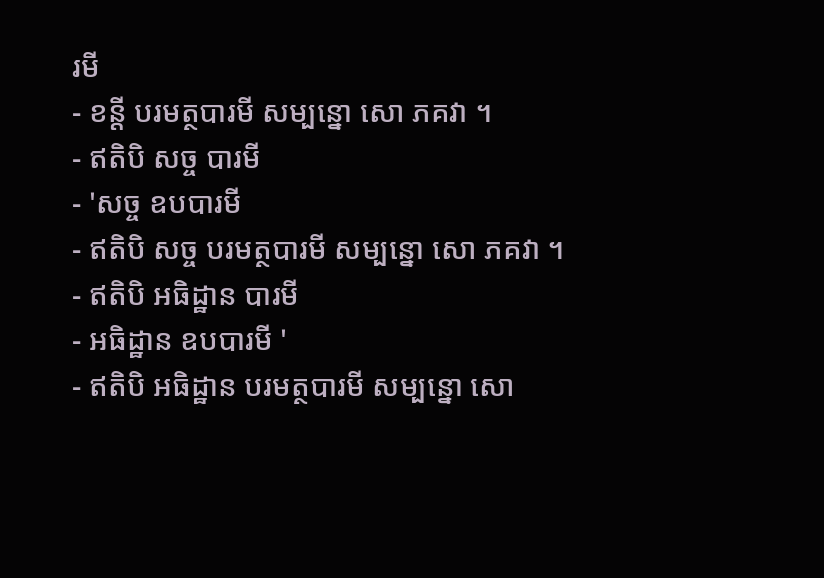រមី
- ខន្តី បរមត្ថបារមី សម្បន្នោ សោ ភគវា ។
- ឥតិបិ សច្ច បារមី
- 'សច្ច ឧបបារមី
- ឥតិបិ សច្ច បរមត្ថបារមី សម្បន្នោ សោ ភគវា ។
- ឥតិបិ អធិដ្ឋាន បារមី
- អធិដ្ឋាន ឧបបារមី '
- ឥតិបិ អធិដ្ឋាន បរមត្ថបារមី សម្បន្នោ សោ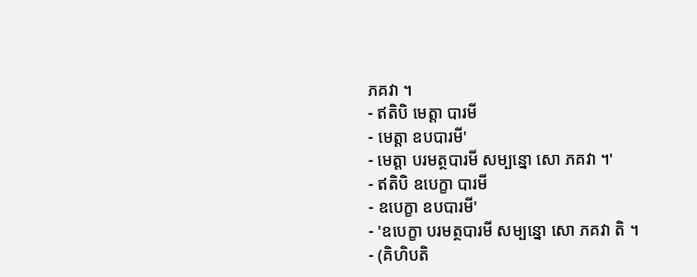ភគវា ។
- ឥតិបិ មេត្តា បារមី
- មេត្តា ឧបបារមី'
- មេត្តា បរមត្ថបារមី សម្បន្នោ សោ ភគវា ។'
- ឥតិបិ ឧបេក្ខា បារមី
- ឧបេក្ខា ឧបបារមី'
- 'ឧបេក្ខា បរមត្ថបារមី សម្បន្នោ សោ ភគវា តិ ។
- (គិហិបតិ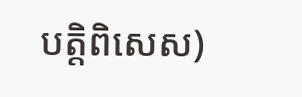បត្តិពិសេស)